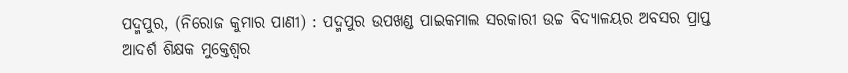ପଦ୍ମପୁର, (ନିରୋଜ କୁମାର ପାଣୀ) : ପଦ୍ମପୁର ଉପଖଣ୍ଡ ପାଇକମାଲ ସରକାରୀ ଉଚ୍ଚ ବିଦ୍ୟାଳୟର ଅବସର ପ୍ରାପ୍ତ ଆଦର୍ଶ ଶିକ୍ଷକ ମୁକ୍ତେଶ୍ଵର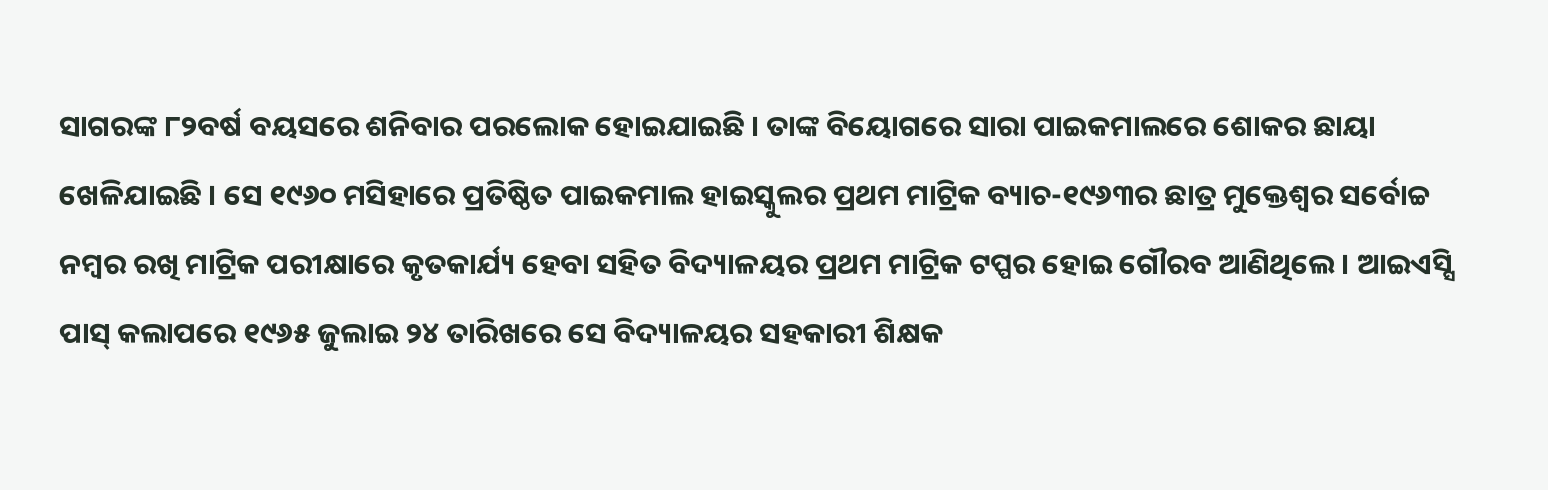ସାଗରଙ୍କ ୮୨ବର୍ଷ ବୟସରେ ଶନିବାର ପରଲୋକ ହୋଇଯାଇଛି । ତାଙ୍କ ବିୟୋଗରେ ସାରା ପାଇକମାଲରେ ଶୋକର ଛାୟା ଖେଳିଯାଇଛି । ସେ ୧୯୬୦ ମସିହାରେ ପ୍ରତିଷ୍ଠିତ ପାଇକମାଲ ହାଇସ୍କୁଲର ପ୍ରଥମ ମାଟ୍ରିକ ବ୍ୟାଚ-୧୯୬୩ର ଛାତ୍ର ମୁକ୍ତେଶ୍ଵର ସର୍ବୋଚ୍ଚ ନମ୍ବର ରଖି ମାଟ୍ରିକ ପରୀକ୍ଷାରେ କୃତକାର୍ଯ୍ୟ ହେବା ସହିତ ବିଦ୍ୟାଳୟର ପ୍ରଥମ ମାଟ୍ରିକ ଟପ୍ପର ହୋଇ ଗୌରବ ଆଣିଥିଲେ । ଆଇଏସ୍ସି ପାସ୍ କଲାପରେ ୧୯୬୫ ଜୁଲାଇ ୨୪ ତାରିଖରେ ସେ ବିଦ୍ୟାଳୟର ସହକାରୀ ଶିକ୍ଷକ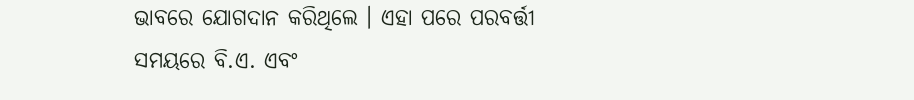ଭାବରେ ଯୋଗଦାନ କରିଥିଲେ । ଏହା ପରେ ପରବର୍ତ୍ତୀ ସମୟରେ ବି.ଏ. ଏବଂ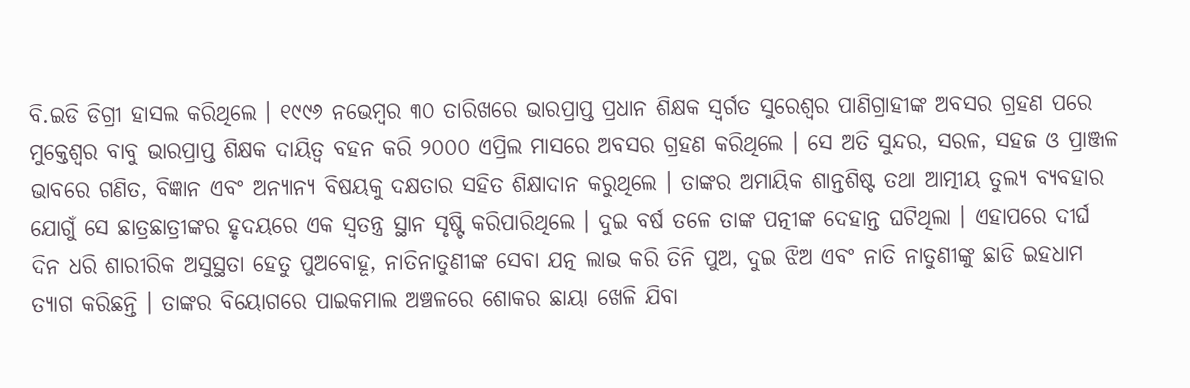ବି.ଇଡି ଡିଗ୍ରୀ ହାସଲ କରିଥିଲେ । ୧୯୯୬ ନଭେମ୍ବର ୩୦ ତାରିଖରେ ଭାରପ୍ରାପ୍ତ ପ୍ରଧାନ ଶିକ୍ଷକ ସ୍ଵର୍ଗତ ସୁରେଶ୍ଵର ପାଣିଗ୍ରାହୀଙ୍କ ଅବସର ଗ୍ରହଣ ପରେ ମୁକ୍ତେଶ୍ଵର ବାବୁ ଭାରପ୍ରାପ୍ତ ଶିକ୍ଷକ ଦାୟିତ୍ଵ ବହନ କରି ୨୦୦୦ ଏପ୍ରିଲ ମାସରେ ଅବସର ଗ୍ରହଣ କରିଥିଲେ । ସେ ଅତି ସୁନ୍ଦର, ସରଳ, ସହଜ ଓ ପ୍ରାଞ୍ଜଳ ଭାବରେ ଗଣିତ, ବିଜ୍ଞାନ ଏବଂ ଅନ୍ୟାନ୍ୟ ବିଷୟକୁ ଦକ୍ଷତାର ସହିତ ଶିକ୍ଷାଦାନ କରୁଥିଲେ । ତାଙ୍କର ଅମାୟିକ ଶାନ୍ତଶିଷ୍ଟ ତଥା ଆତ୍ମୀୟ ତୁଲ୍ୟ ବ୍ୟବହାର ଯୋଗୁଁ ସେ ଛାତ୍ରଛାତ୍ରୀଙ୍କର ହୃଦୟରେ ଏକ ସ୍ଵତନ୍ତ୍ର ସ୍ଥାନ ସୃଷ୍ଟି କରିପାରିଥିଲେ । ଦୁଇ ବର୍ଷ ତଳେ ତାଙ୍କ ପତ୍ନୀଙ୍କ ଦେହାନ୍ତ ଘଟିଥିଲା । ଏହାପରେ ଦୀର୍ଘ ଦିନ ଧରି ଶାରୀରିକ ଅସୁସ୍ଥତା ହେତୁ ପୁଅବୋହୂ, ନାତିନାତୁଣୀଙ୍କ ସେବା ଯତ୍ନ ଲାଭ କରି ତିନି ପୁଅ, ଦୁଇ ଝିଅ ଏବଂ ନାତି ନାତୁଣୀଙ୍କୁ ଛାଡି ଇହଧାମ ତ୍ୟାଗ କରିଛନ୍ତି । ତାଙ୍କର ବିୟୋଗରେ ପାଇକମାଲ ଅଞ୍ଚଳରେ ଶୋକର ଛାୟା ଖେଳି ଯିବା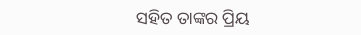ସହିତ ତାଙ୍କର ପ୍ରିୟ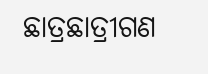ଛାତ୍ରଛାତ୍ରୀଗଣ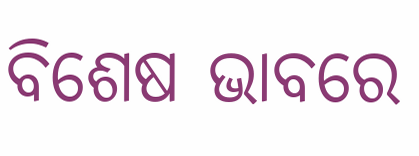ବିଶେଷ ଭାବରେ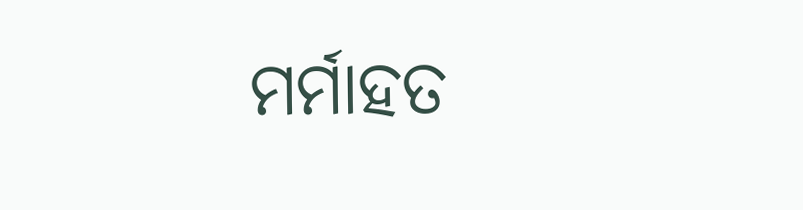ମର୍ମାହତ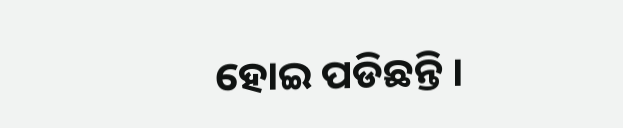ହୋଇ ପଡିଛନ୍ତି ।